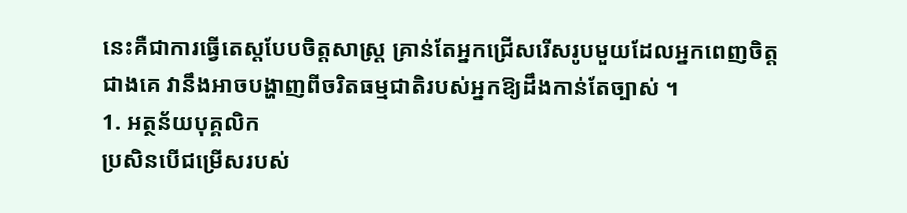នេះគឺជាការធ្វើតេស្តបែបចិត្តសាស្ត្រ គ្រាន់តែអ្នកជ្រើសរើសរូបមួយដែលអ្នកពេញចិត្តជាងគេ វានឹងអាចបង្ហាញពីចរិតធម្មជាតិរបស់អ្នកឱ្យដឹងកាន់តែច្បាស់ ។
1. អត្ថន័យបុគ្គលិក
ប្រសិនបើជម្រើសរបស់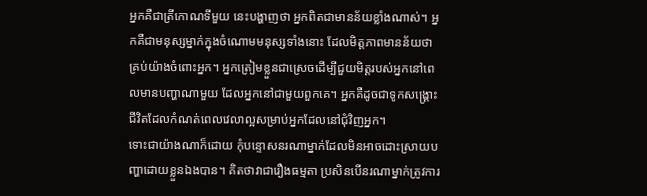អ្នកគឺជាត្រីកោណទីមួយ នេះបង្ហាញថា អ្នកពិតជាមានន័យខ្លាំងណាស់។ អ្នកគឺជាមនុស្សម្នាក់ក្នុងចំណោមមនុស្សទាំងនោះ ដែលមិត្តភាពមានន័យថាគ្រប់យ៉ាងចំពោះអ្នក។ អ្នកត្រៀមខ្លួនជាស្រេចដើម្បីជួយមិត្តរបស់អ្នកនៅពេលមានបញ្ហាណាមួយ ដែលអ្នកនៅជាមួយពួកគេ។ អ្នកគឺដូចជាទូកសង្រ្គោះជីវិតដែលកំណត់ពេលវេលាល្អសម្រាប់អ្នកដែលនៅជុំវិញអ្នក។
ទោះជាយ៉ាងណាក៏ដោយ កុំបន្ទោសនរណាម្នាក់ដែលមិនអាចដោះស្រាយបញ្ហាដោយខ្លួនឯងបាន។ គិតថាវាជារឿងធម្មតា ប្រសិនបើនរណាម្នាក់ត្រូវការ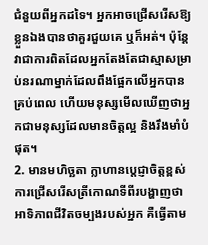ជំនួយពីអ្នកដទៃ។ អ្នកអាចជ្រើសរើសឱ្យខ្លួនឯងបានថាគួរជួយគេ ឬក៏អត់។ ប៉ុន្តែវាជាការពិតដែលអ្នកតែងតែជាស្មាសម្រាប់នរណាម្នាក់ដែលពឹងផ្អែកលើអ្នកបានគ្រប់ពេល ហើយមនុស្សមើលឃើញថាអ្នកជាមនុស្សដែលមានចិត្តល្អ និងរឹងមាំបំផុត។
2. មានមហិច្ឆតា ក្លាហានប្តេជ្ញាចិត្តខ្ពស់
ការជ្រើសរើសត្រីកោណទីពីរបង្ហាញថា អាទិភាពជីវិតចម្បងរបស់អ្នក គឺធ្វើតាម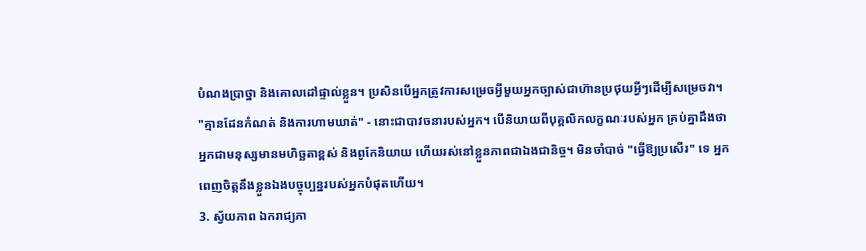បំណងប្រាថ្នា និងគោលដៅផ្ទាល់ខ្លួន។ ប្រសិនបើអ្នកត្រូវការសម្រេចអ្វីមួយអ្នកច្បាស់ជាហ៊ានប្រថុយអ្វីៗដើម្បីសម្រេចវា។
"គ្មានដែនកំណត់ និងការហាមឃាត់" - នោះជាបាវចនារបស់អ្នក។ បើនិយាយពីបុគ្គលិកលក្ខណៈរបស់អ្នក គ្រប់គ្នាដឹងថាអ្នកជាមនុស្សមានមហិច្ឆតាខ្ពស់ និងពូកែនិយាយ ហើយរស់នៅខ្លួនភាពជាឯងជានិច្ច។ មិនចាំបាច់ "ធ្វើឱ្យប្រសើរ" ទេ អ្នកពេញចិត្តនឹងខ្លួនឯងបច្ចុប្បន្នរបស់អ្នកបំផុតហើយ។
3. ស្វ័យភាព ឯករាជ្យភា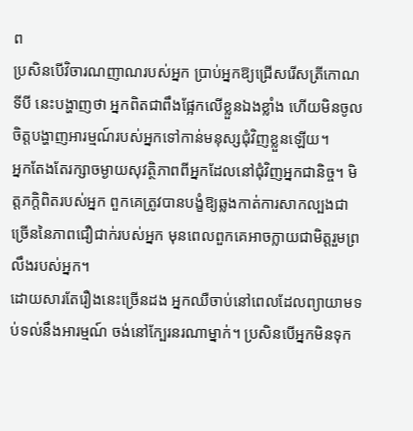ព
ប្រសិនបើវិចារណញាណរបស់អ្នក ប្រាប់អ្នកឱ្យជ្រើសរើសត្រីកោណទីបី នេះបង្ហាញថា អ្នកពិតជាពឹងផ្អែកលើខ្លួនឯងខ្លាំង ហើយមិនចូលចិត្តបង្ហាញអារម្មណ៍របស់អ្នកទៅកាន់មនុស្សជុំវិញខ្លួនឡើយ។
អ្នកតែងតែរក្សាចម្ងាយសុវត្ថិភាពពីអ្នកដែលនៅជុំវិញអ្នកជានិច្ច។ មិត្តភក្តិពិតរបស់អ្នក ពួកគេត្រូវបានបង្ខំឱ្យឆ្លងកាត់ការសាកល្បងជាច្រើននៃភាពជឿជាក់របស់អ្នក មុនពេលពួកគេអាចក្លាយជាមិត្តរួមព្រលឹងរបស់អ្នក។
ដោយសារតែរឿងនេះច្រើនដង អ្នកឈឺចាប់នៅពេលដែលព្យាយាមទប់ទល់នឹងអារម្មណ៍ ចង់នៅក្បែរនរណាម្នាក់។ ប្រសិនបើអ្នកមិនទុក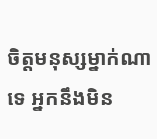ចិត្តមនុស្សម្នាក់ណាទេ អ្នកនឹងមិន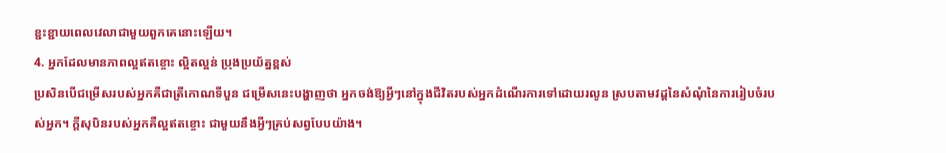ខ្ជះខ្ជាយពេលវេលាជាមួយពួកគេនោះឡើយ។
4. អ្នកដែលមានភាពល្អឥតខ្ចោះ ល្អិតល្អន់ ប្រុងប្រយ័ត្នខ្ពស់
ប្រសិនបើជម្រើសរបស់អ្នកគឺជាត្រីកោណទីបួន ជម្រើសនេះបង្ហាញថា អ្នកចង់ឱ្យអ្វីៗនៅក្នុងជីវិតរបស់អ្នកដំណើរការទៅដោយរលូន ស្របតាមវដ្តនៃសំណុំនៃការរៀបចំរបស់អ្នក។ ក្តីសុបិនរបស់អ្នកគឺល្អឥតខ្ចោះ ជាមួយនឹងអ្វីៗគ្រប់សព្វបែបយ៉ាង។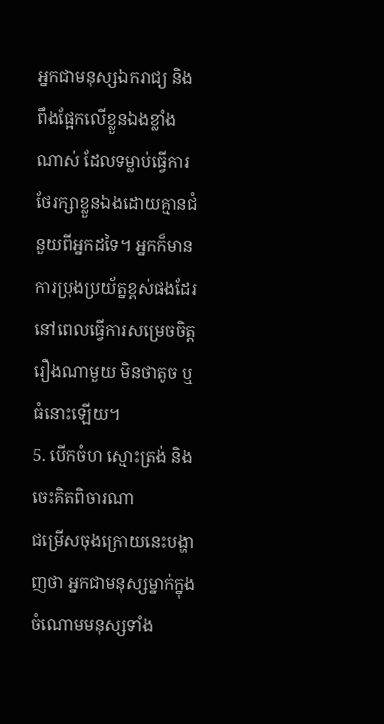អ្នកជាមនុស្សឯករាជ្យ និងពឹងផ្អែកលើខ្លួនឯងខ្លាំងណាស់ ដែលទម្លាប់ធ្វើការថែរក្សាខ្លួនឯងដោយគ្មានជំនួយពីអ្នកដទៃ។ អ្នកក៏មានការប្រុងប្រយ័ត្នខ្ពស់ផងដែរ នៅពេលធ្វើការសម្រេចចិត្តរឿងណាមួយ មិនថាតូច ឬធំនោះឡើយ។
5. បើកចំហ ស្មោះត្រង់ និងចេះគិតពិចារណា
ជម្រើសចុងក្រោយនេះបង្ហាញថា អ្នកជាមនុស្សម្នាក់ក្នុងចំណោមមនុស្សទាំង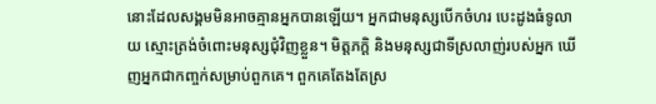នោះដែលសង្គមមិនអាចគ្មានអ្នកបានឡើយ។ អ្នកជាមនុស្សបើកចំហរ បេះដូងធំទូលាយ ស្មោះត្រង់ចំពោះមនុស្សជុំវិញខ្លួន។ មិត្តភក្តិ និងមនុស្សជាទីស្រលាញ់របស់អ្នក ឃើញអ្នកជាកញ្ចក់សម្រាប់ពួកគេ។ ពួកគេតែងតែស្រ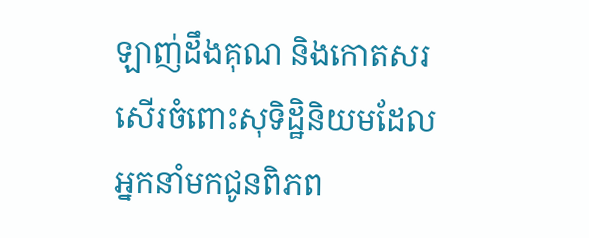ឡាញ់ដឹងគុណ និងកោតសរសើរចំពោះសុទិដ្ឋិនិយមដែលអ្នកនាំមកជូនពិភព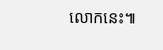លោកនេះ៕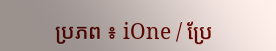ប្រភព ៖ iOne / ប្រែ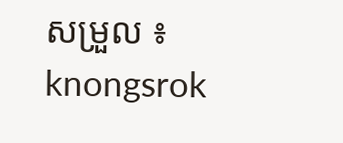សម្រួល ៖ knongsrok